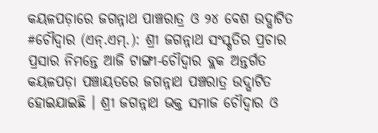କୟଳପଡ଼ାରେ ଜଗନ୍ନାଥ ପାଞ୍ଚରାତ୍ର ଓ ୨୪ ବେଶ ଉଦ୍ଘାଟିତ
#ଚୌଦ୍ୱାର (ଏନ୍.ଏମ୍.): ଶ୍ରୀ ଜଗନ୍ନାଥ ସଂସ୍କୃତିର ପ୍ରଚାର ପ୍ରସାର ନିମନ୍ତେ ଆଜି ଟାଙ୍ଗୀ-ଚୌଦ୍ୱାର ବ୍ଲକ ଅନ୍ତର୍ଗତ କୟଳପଡ଼ା ପଞ୍ଚାୟତରେ ଜଗନ୍ନାଥ ପଞ୍ଚରାତ୍ର ଉଦ୍ଘାଟିତ ହୋଇଯାଇଛି । ଶ୍ରୀ ଜଗନ୍ନାଥ ଭକ୍ତ ସମାଜ ଚୌଦ୍ୱାର ଓ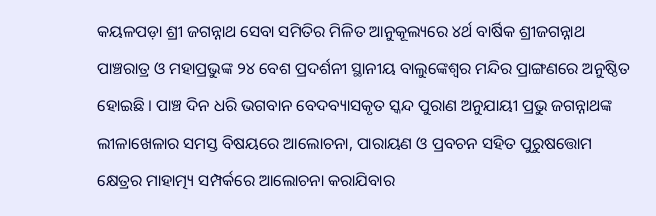କୟଳପଡ଼ା ଶ୍ରୀ ଜଗନ୍ନାଥ ସେବା ସମିତିର ମିଳିତ ଆନୁକୂଲ୍ୟରେ ୪ର୍ଥ ବାର୍ଷିକ ଶ୍ରୀଜଗନ୍ନାଥ ପାଞ୍ଚରାତ୍ର ଓ ମହାପ୍ରଭୁଙ୍କ ୨୪ ବେଶ ପ୍ରଦର୍ଶନୀ ସ୍ଥାନୀୟ ବାଲୁଙ୍କେଶ୍ୱର ମନ୍ଦିର ପ୍ରାଙ୍ଗଣରେ ଅନୁଷ୍ଠିତ ହୋଇଛି । ପାଞ୍ଚ ଦିନ ଧରି ଭଗବାନ ବେଦବ୍ୟାସକୃତ ସ୍କନ୍ଦ ପୁରାଣ ଅନୁଯାୟୀ ପ୍ରଭୁ ଜଗନ୍ନାଥଙ୍କ ଲୀଳାଖେଳାର ସମସ୍ତ ବିଷୟରେ ଆଲୋଚନା, ପାରାୟଣ ଓ ପ୍ରବଚନ ସହିତ ପୁରୁଷତ୍ତୋମ କ୍ଷେତ୍ରର ମାହାତ୍ମ୍ୟ ସମ୍ପର୍କରେ ଆଲୋଚନା କରାଯିବାର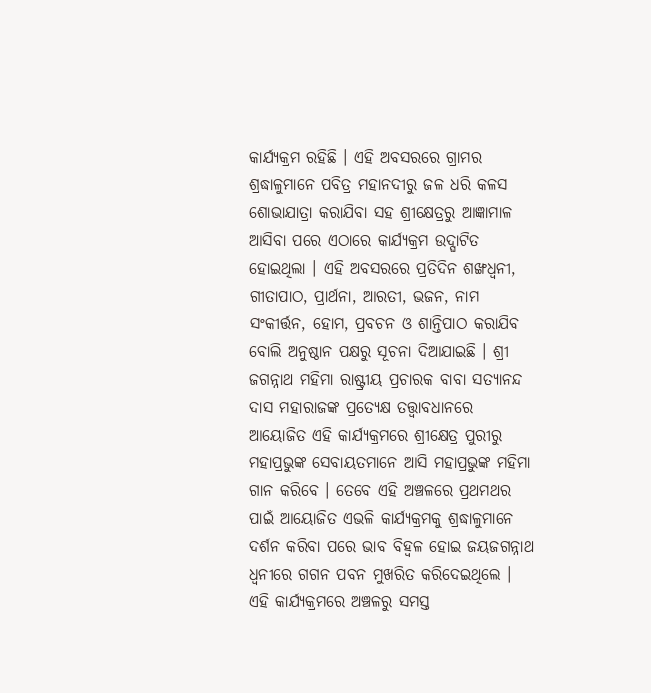କାର୍ଯ୍ୟକ୍ରମ ରହିଛି । ଏହି ଅବସରରେ ଗ୍ରାମର ଶ୍ରଦ୍ଧାଳୁମାନେ ପବିତ୍ର ମହାନଦୀରୁ ଜଳ ଧରି କଳସ ଶୋଭାଯାତ୍ରା କରାଯିବା ସହ ଶ୍ରୀକ୍ଷେତ୍ରରୁ ଆଜ୍ଞାମାଳ ଆସିବା ପରେ ଏଠାରେ କାର୍ଯ୍ୟକ୍ରମ ଉଦ୍ଘାଟିତ ହୋଇଥିଲା । ଏହି ଅବସରରେ ପ୍ରତିଦିନ ଶଙ୍ଖଧ୍ୱନୀ, ଗୀତାପାଠ, ପ୍ରାର୍ଥନା, ଆରତୀ, ଭଜନ, ନାମ ସଂକୀର୍ତ୍ତନ, ହୋମ, ପ୍ରବଚନ ଓ ଶାନ୍ତିପାଠ କରାଯିବ ବୋଲି ଅନୁଷ୍ଠାନ ପକ୍ଷରୁ ସୂଚନା ଦିଆଯାଇଛି । ଶ୍ରୀ ଜଗନ୍ନାଥ ମହିମା ରାଷ୍ଟ୍ରୀୟ ପ୍ରଚାରକ ବାବା ସତ୍ୟାନନ୍ଦ ଦାସ ମହାରାଜଙ୍କ ପ୍ରତ୍ୟେକ୍ଷ ତତ୍ତ୍ୱାବଧାନରେ ଆୟୋଜିତ ଏହି କାର୍ଯ୍ୟକ୍ରମରେ ଶ୍ରୀକ୍ଷେତ୍ର ପୁରୀରୁ ମହାପ୍ରଭୁଙ୍କ ସେବାୟତମାନେ ଆସି ମହାପ୍ରଭୁଙ୍କ ମହିମା ଗାନ କରିବେ । ତେବେ ଏହି ଅଞ୍ଚଳରେ ପ୍ରଥମଥର ପାଇଁ ଆୟୋଜିତ ଏଭଳି କାର୍ଯ୍ୟକ୍ରମକୁ ଶ୍ରଦ୍ଧାଳୁମାନେ ଦର୍ଶନ କରିବା ପରେ ଭାବ ବିହ୍ୱଳ ହୋଇ ଜୟଜଗନ୍ନାଥ ଧ୍ୱନୀରେ ଗଗନ ପବନ ମୁଖରିତ କରିଦେଇଥିଲେ । ଏହି କାର୍ଯ୍ୟକ୍ରମରେ ଅଞ୍ଚଳରୁ ସମସ୍ତ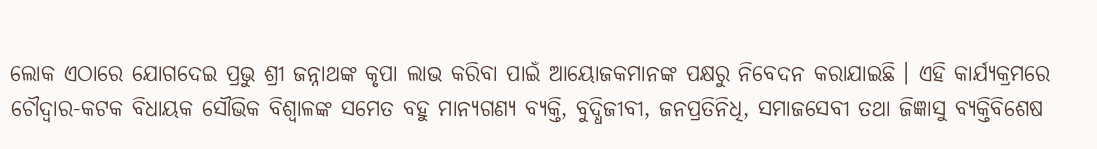ଲୋକ ଏଠାରେ ଯୋଗଦେଇ ପ୍ରଭୁ ଶ୍ରୀ ଜନ୍ନାଥଙ୍କ କୃପା ଲାଭ କରିବା ପାଇଁ ଆୟୋଜକମାନଙ୍କ ପକ୍ଷରୁ ନିବେଦନ କରାଯାଇଛି । ଏହି କାର୍ଯ୍ୟକ୍ରମରେ ଚୌଦ୍ୱାର-କଟକ ବିଧାୟକ ସୌଭିକ ବିଶ୍ୱାଳଙ୍କ ସମେତ ବହୁ ମାନ୍ୟଗଣ୍ୟ ବ୍ୟକ୍ତି, ବୁଦ୍ଧିଜୀବୀ, ଜନପ୍ରତିନିଧି, ସମାଜସେବୀ ତଥା ଜିଜ୍ଞାସୁ ବ୍ୟକ୍ତିବିଶେଷ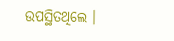ଉପସ୍ଥିତଥିଲେ ।